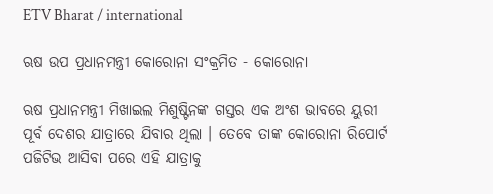ETV Bharat / international

ଋଷ ଉପ ପ୍ରଧାନମନ୍ତ୍ରୀ କୋରୋନା ସଂକ୍ରମିତ - କୋରୋନା

ଋଷ ପ୍ରଧାନମନ୍ତ୍ରୀ ମିଖାଇଲ ମିଶୁଷ୍ଟିନଙ୍କ ଗସ୍ତର ଏକ ଅଂଶ ଭାବରେ ୟୁରୀ ପୂର୍ବ ଦେଶର ଯାତ୍ରାରେ ଯିବାର ଥିଲା । ତେବେ ତାଙ୍କ କୋରୋନା ରିପୋର୍ଟ ପଜିଟିଭ ଆସିବା ପରେ ଏହି ଯାତ୍ରାକୁ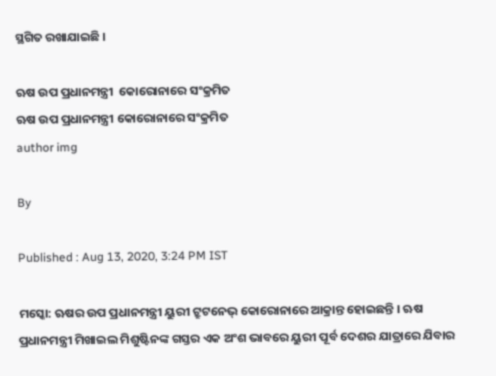ସ୍ଥଗିତ ରଖାଯାଇଛି ।

ଋଷ ଉପ ପ୍ରଧାନମନ୍ତ୍ରୀ  କୋରୋନାରେ ସଂକ୍ରମିତ
ଋଷ ଉପ ପ୍ରଧାନମନ୍ତ୍ରୀ କୋରୋନାରେ ସଂକ୍ରମିତ
author img

By

Published : Aug 13, 2020, 3:24 PM IST

ମସ୍କୋ: ଋଷର ଉପ ପ୍ରଧାନମନ୍ତ୍ରୀ ୟୁରୀ ଟ୍ରୁଟନେଭ୍ କୋରୋନାରେ ଆକ୍ରାନ୍ତ ହୋଇଛନ୍ତି । ଋଷ ପ୍ରଧାନମନ୍ତ୍ରୀ ମିଖାଇଲ ମିଶୁଷ୍ଟିନଙ୍କ ଗସ୍ତର ଏକ ଅଂଶ ଭାବରେ ୟୁରୀ ପୂର୍ବ ଦେଶର ଯାତ୍ରାରେ ଯିବାର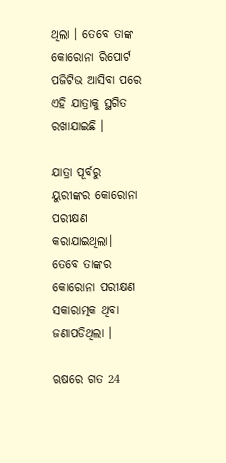ଥିଲା । ତେବେ ତାଙ୍କ କୋରୋନା ରିପୋର୍ଟ ପଜିଟିଭ ଆସିବା ପରେ ଏହି ଯାତ୍ରାକୁ ସ୍ଥଗିତ ରଖାଯାଇଛି ।

ଯାତ୍ରା ପୂର୍ବରୁ ୟୁରୀଙ୍କର କୋରୋନା ପରୀକ୍ଷଣ କରାଯାଇଥିଲା। ତେବେ ତାଙ୍କର କୋରୋନା ପରୀକ୍ଷଣ ସକାରାତ୍ମକ ଥିବା ଜଣାପଡିଥିଲା ।

ଋଷରେ ଗତ 24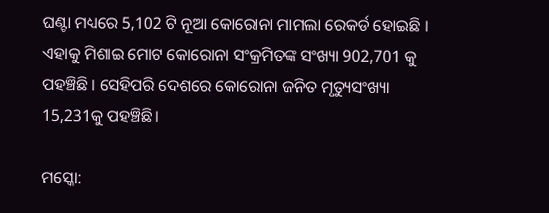ଘଣ୍ଟା ମଧ୍ୟରେ 5,102 ଟି ନୂଆ କୋରୋନା ମାମଲା ରେକର୍ଡ ହୋଇଛି । ଏହାକୁ ମିଶାଇ ମୋଟ କୋରୋନା ସଂକ୍ରମିତଙ୍କ ସଂଖ୍ୟା 902,701 କୁ ପହଞ୍ଚିଛି । ସେହିପରି ଦେଶରେ କୋରୋନା ଜନିତ ମୃତ୍ୟୁସଂଖ୍ୟା 15,231କୁ ପହଞ୍ଚିଛି।

ମସ୍କୋ: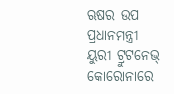ଋଷର ଉପ ପ୍ରଧାନମନ୍ତ୍ରୀ ୟୁରୀ ଟ୍ରୁଟନେଭ୍ କୋରୋନାରେ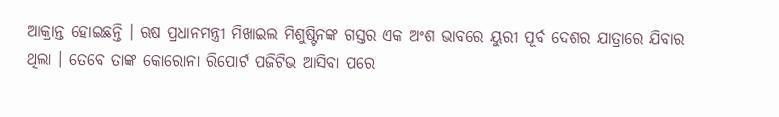ଆକ୍ରାନ୍ତ ହୋଇଛନ୍ତି । ଋଷ ପ୍ରଧାନମନ୍ତ୍ରୀ ମିଖାଇଲ ମିଶୁଷ୍ଟିନଙ୍କ ଗସ୍ତର ଏକ ଅଂଶ ଭାବରେ ୟୁରୀ ପୂର୍ବ ଦେଶର ଯାତ୍ରାରେ ଯିବାର ଥିଲା । ତେବେ ତାଙ୍କ କୋରୋନା ରିପୋର୍ଟ ପଜିଟିଭ ଆସିବା ପରେ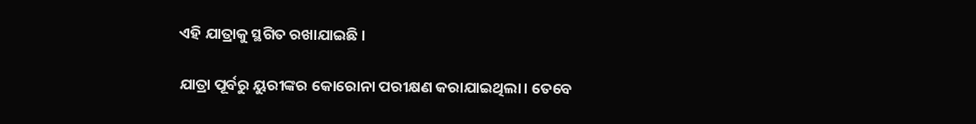ଏହି ଯାତ୍ରାକୁ ସ୍ଥଗିତ ରଖାଯାଇଛି ।

ଯାତ୍ରା ପୂର୍ବରୁ ୟୁରୀଙ୍କର କୋରୋନା ପରୀକ୍ଷଣ କରାଯାଇଥିଲା। ତେବେ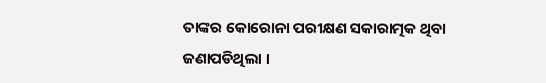ତାଙ୍କର କୋରୋନା ପରୀକ୍ଷଣ ସକାରାତ୍ମକ ଥିବା ଜଣାପଡିଥିଲା ।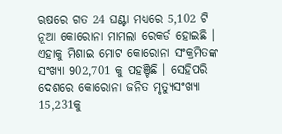ଋଷରେ ଗତ 24 ଘଣ୍ଟା ମଧ୍ୟରେ 5,102 ଟି ନୂଆ କୋରୋନା ମାମଲା ରେକର୍ଡ ହୋଇଛି । ଏହାକୁ ମିଶାଇ ମୋଟ କୋରୋନା ସଂକ୍ରମିତଙ୍କ ସଂଖ୍ୟା 902,701 କୁ ପହଞ୍ଚିଛି । ସେହିପରି ଦେଶରେ କୋରୋନା ଜନିତ ମୃତ୍ୟୁସଂଖ୍ୟା 15,231କୁ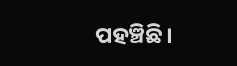ପହଞ୍ଚିଛି।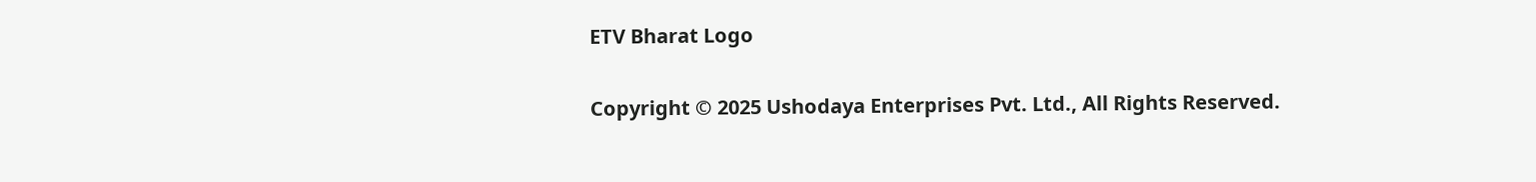ETV Bharat Logo

Copyright © 2025 Ushodaya Enterprises Pvt. Ltd., All Rights Reserved.